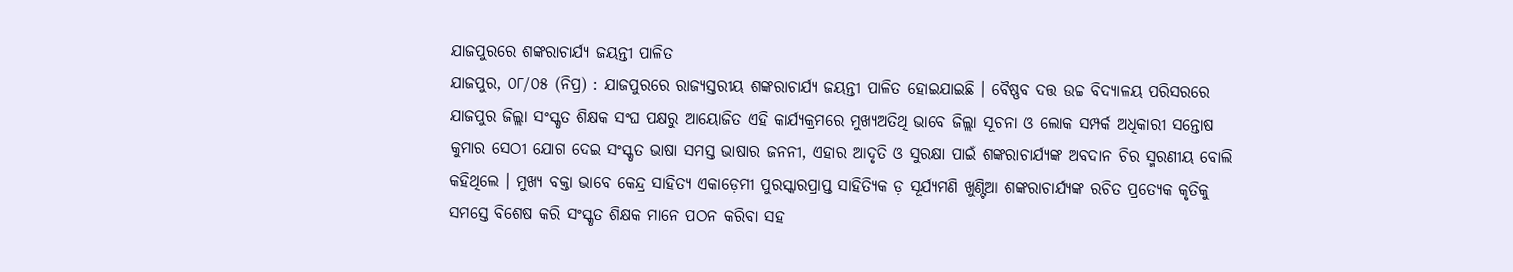ଯାଜପୁରରେ ଶଙ୍କରାଚାର୍ଯ୍ୟ ଜୟନ୍ତୀ ପାଳିତ
ଯାଜପୁର, ୦୮/୦୫ (ନିପ୍ର) : ଯାଜପୁରରେ ରାଜ୍ୟସ୍ତରୀୟ ଶଙ୍କରାଚାର୍ଯ୍ୟ ଜୟନ୍ତୀ ପାଳିତ ହୋଇଯାଇଛି । ବୈଷ୍ଣବ ଦତ୍ତ ଉଚ୍ଚ ବିଦ୍ୟାଳୟ ପରିସରରେ ଯାଜପୁର ଜିଲ୍ଲା ସଂସ୍କୃତ ଶିକ୍ଷକ ସଂଘ ପକ୍ଷରୁ ଆୟୋଜିତ ଏହି କାର୍ଯ୍ୟକ୍ରମରେ ମୁଖ୍ୟଅତିଥି ଭାବେ ଜିଲ୍ଲା ସୂଚନା ଓ ଲୋକ ସମ୍ପର୍କ ଅଧିକାରୀ ସନ୍ତୋଷ କୁମାର ସେଠୀ ଯୋଗ ଦେଇ ସଂସ୍କୃତ ଭାଷା ସମସ୍ତ ଭାଷାର ଜନନୀ, ଏହାର ଆଦୃତି ଓ ସୁରକ୍ଷା ପାଇଁ ଶଙ୍କରାଚାର୍ଯ୍ୟଙ୍କ ଅବଦାନ ଚିର ସ୍ମରଣୀୟ ବୋଲି କହିଥିଲେ । ମୁଖ୍ୟ ବକ୍ତା ଭାବେ କେନ୍ଦ୍ର ସାହିତ୍ୟ ଏକାଡ଼େମୀ ପୁରସ୍କାରପ୍ରାପ୍ତ ସାହିତ୍ୟିକ ଡ଼ ସୂର୍ଯ୍ୟମଣି ଖୁଣ୍ଟିଆ ଶଙ୍କରାଚାର୍ଯ୍ୟଙ୍କ ରଚିତ ପ୍ରତ୍ୟେକ କୃତିକୁ ସମସ୍ତେ ବିଶେଷ କରି ସଂସ୍କୃତ ଶିକ୍ଷକ ମାନେ ପଠନ କରିବା ସହ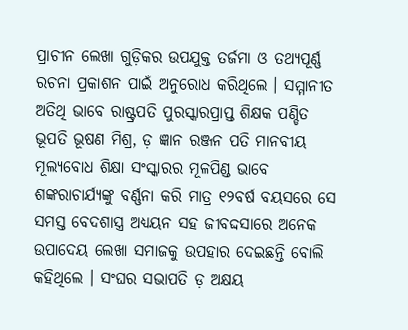ପ୍ରାଚୀନ ଲେଖା ଗୁଡ଼ିକର ଉପଯୁକ୍ତ ତର୍ଜମା ଓ ତଥ୍ୟପୂର୍ଣ୍ଣ ରଚନା ପ୍ରକାଶନ ପାଇଁ ଅନୁରୋଧ କରିଥିଲେ । ସମ୍ମାନୀତ ଅତିଥି ଭାବେ ରାଷ୍ଟ୍ରପତି ପୁରସ୍କାରପ୍ରାପ୍ତ ଶିକ୍ଷକ ପଣ୍ଡିତ ଭୂପତି ଭୂଷଣ ମିଶ୍ର, ଡ଼ ଜ୍ଞାନ ରଞ୍ଜନ ପତି ମାନବୀୟ ମୂଲ୍ୟବୋଧ ଶିକ୍ଷା ସଂସ୍କାରର ମୂଳପିଣ୍ଡ ଭାବେ ଶଙ୍କରାଚାର୍ଯ୍ୟଙ୍କୁ ବର୍ଣ୍ଣନା କରି ମାତ୍ର ୧୨ବର୍ଷ ବୟସରେ ସେ ସମସ୍ତ ବେଦଶାସ୍ତ୍ର ଅଧ୍ୟୟନ ସହ ଜୀବଦ୍ଦସାରେ ଅନେକ ଉପାଦେୟ ଲେଖା ସମାଜକୁ ଉପହାର ଦେଇଛନ୍ତି ବୋଲି କହିଥିଲେ । ସଂଘର ସଭାପତି ଡ଼ ଅକ୍ଷୟ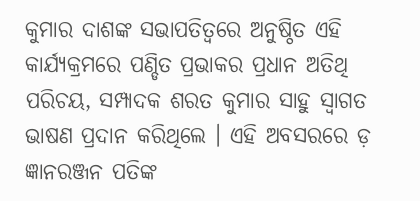କୁମାର ଦାଶଙ୍କ ସଭାପତିତ୍ୱରେ ଅନୁଷ୍ଠିତ ଏହି କାର୍ଯ୍ୟକ୍ରମରେ ପଣ୍ଡିତ ପ୍ରଭାକର ପ୍ରଧାନ ଅତିଥି ପରିଚୟ, ସମ୍ପାଦକ ଶରତ କୁମାର ସାହୁ ସ୍ୱାଗତ ଭାଷଣ ପ୍ରଦାନ କରିଥିଲେ । ଏହି ଅବସରରେ ଡ଼ ଜ୍ଞାନରଞ୍ଜନ ପତିଙ୍କ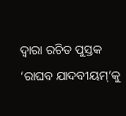ଦ୍ୱାରା ରଚିତ ପୁସ୍ତକ ‘ରାଘବ ଯାଦବୀୟମ୍’କୁ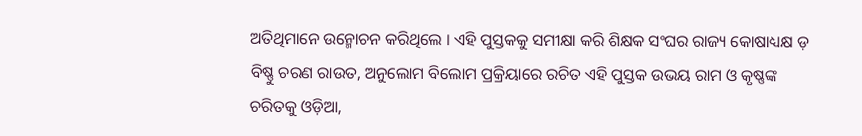ଅତିଥିମାନେ ଉନ୍ମୋଚନ କରିଥିଲେ । ଏହି ପୁସ୍ତକକୁ ସମୀକ୍ଷା କରି ଶିକ୍ଷକ ସଂଘର ରାଜ୍ୟ କୋଷାଧ୍ୟକ୍ଷ ଡ଼ ବିଷ୍ଣୁ ଚରଣ ରାଉତ, ଅନୁଲୋମ ବିଲୋମ ପ୍ରକ୍ରିୟାରେ ରଚିତ ଏହି ପୁସ୍ତକ ଉଭୟ ରାମ ଓ କୃଷ୍ଣଙ୍କ ଚରିତକୁ ଓଡ଼ିଆ,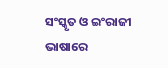ସଂସ୍କୃତ ଓ ଇଂରାଜୀ ଭାଷାରେ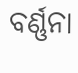ବର୍ଣ୍ଣନା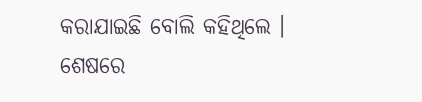କରାଯାଇଛି ବୋଲି କହିଥିଲେ । ଶେଷରେ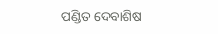ପଣ୍ଡିତ ଦେବାଶିଷ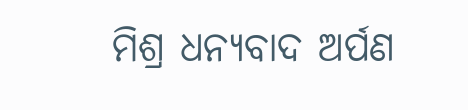ମିଶ୍ର ଧନ୍ୟବାଦ ଅର୍ପଣ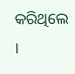କରିଥିଲେ ।